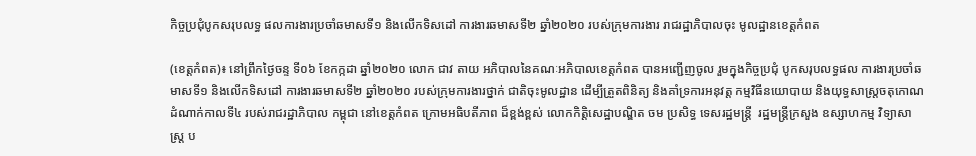កិច្ចប្រជុំបូកសរុបលទ្ធ ផលការងារប្រចាំឆមាសទី១ និងលើកទិសដៅ ការងារឆមាសទី២ ឆ្នាំ២០២០ របស់ក្រុមការងារ រាជរដ្ឋាភិបាលចុះ មូលដ្ឋានខេត្តកំពត

(ខេត្តកំពត)៖ នៅព្រឹកថ្ងៃចន្ទ ទី០៦ ខែកក្កដា ឆ្នាំ២០២០ លោក ជាវ តាយ អភិបាលនៃគណៈអភិបាលខេត្តកំពត បានអញ្ជើញចូល រួមក្នុងកិច្ចប្រជុំ បូកសរុបលទ្ធផល ការងារប្រចាំឆមាសទី១ និងលើកទិសដៅ ការងារឆមាសទី២ ឆ្នាំ២០២០ របស់ក្រុមការងារថ្នាក់ ជាតិចុះមូលដ្ឋាន ដើម្បីត្រួតពិនិត្យ និងគាំទ្រការអនុវត្ត កម្មវិធីនយោបាយ និងយុទ្ធសាស្ត្រចតុកោណ ដំណាក់កាលទី៤ របស់រាជរដ្ឋាភិបាល កម្ពុជា នៅខេត្តកំពត ក្រោមអធិបតីភាព ដ៏ខ្ពង់ខ្ពស់ លោកកិត្តិសេដ្ឋាបណ្ឌិត ចម ប្រសិទ្ធ ទេសរដ្ឋមន្ត្រី  រដ្ឋមន្ត្រីក្រសួង ឧស្សាហកម្ម វិទ្យាសាស្ត្រ ប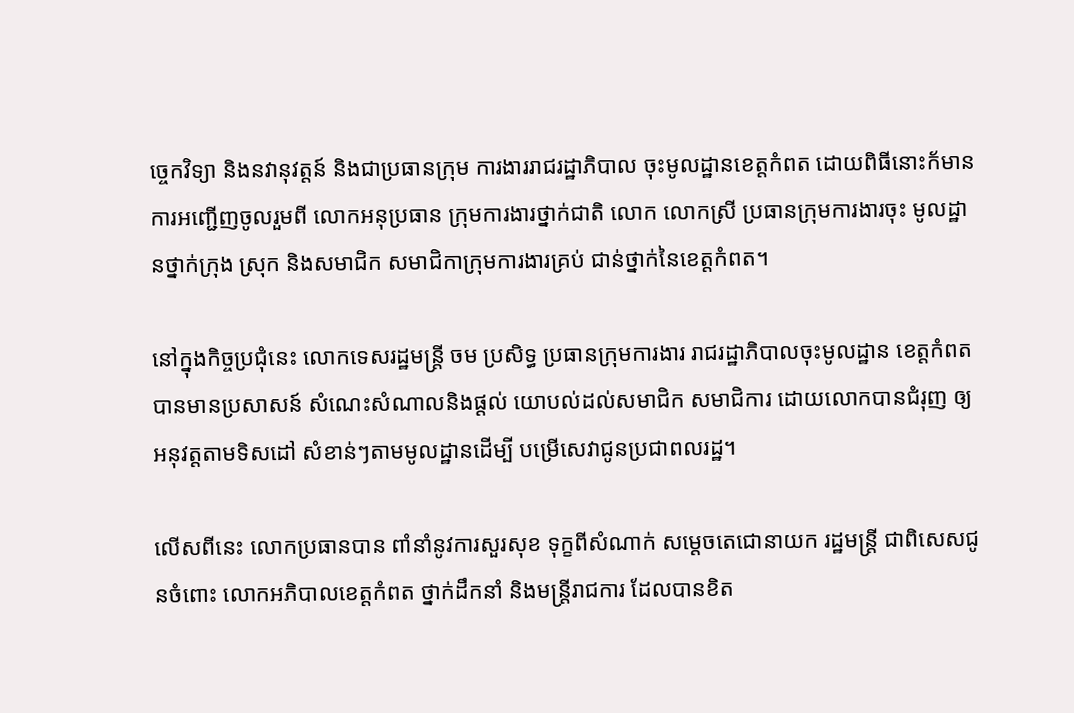ច្ចេកវិទ្យា និងនវានុវត្តន៍ និងជាប្រធានក្រុម ការងាររាជរដ្ឋាភិបាល ចុះមូលដ្ឋានខេត្តកំពត ដោយពិធីនោះក័មាន ការអញ្ជើញចូលរួមពី លោកអនុប្រធាន ក្រុមការងារថ្នាក់ជាតិ លោក លោកស្រី ប្រធានក្រុមការងារចុះ មូលដ្ឋានថ្នាក់ក្រុង ស្រុក និងសមាជិក សមាជិកាក្រុមការងារគ្រប់ ជាន់ថ្នាក់នៃខេត្តកំពត។

នៅក្នុងកិច្ចប្រជុំនេះ លោកទេសរដ្ឋមន្ត្រី ចម ប្រសិទ្ធ ប្រធានក្រុមការងារ រាជរដ្ឋាភិបាលចុះមូលដ្ឋាន ខេត្តកំពត បានមានប្រសាសន៍ សំណេះសំណាលនិងផ្តល់ យោបល់ដល់សមាជិក សមាជិការ ដោយលោកបានជំរុញ ឲ្យអនុវត្តតាមទិសដៅ សំខាន់ៗតាមមូលដ្ឋានដើម្បី បម្រើសេវាជូនប្រជាពលរដ្ឋ។

លើសពីនេះ លោកប្រធានបាន ពាំនាំនូវការសួរសុខ ទុក្ខពីសំណាក់ សម្តេចតេជោនាយក រដ្ឋមន្ត្រី ជាពិសេសជូនចំពោះ លោកអភិបាលខេត្តកំពត ថ្នាក់ដឹកនាំ និងមន្ត្រីរាជការ ដែលបានខិត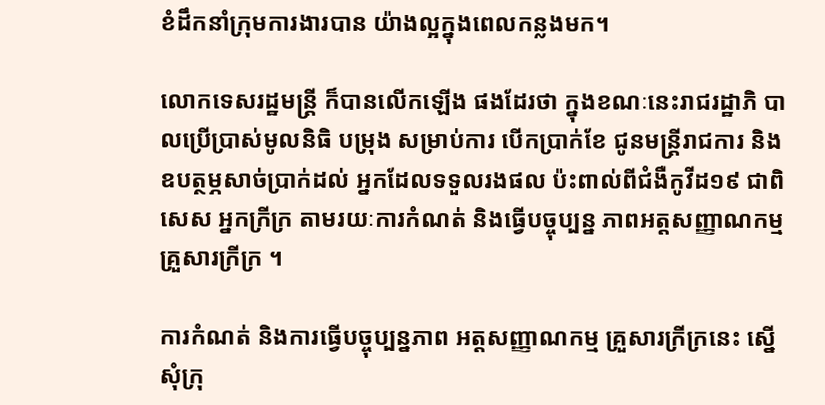ខំដឹកនាំក្រុមការងារបាន យ៉ាងល្អក្នុងពេលកន្លងមក។

លោកទេសរដ្ឋមន្ត្រី ក៏បានលើកឡើង ផងដែរថា ក្នុងខណៈនេះរាជរដ្ឋាភិ បាលប្រើប្រាស់មូលនិធិ បម្រុង សម្រាប់ការ បើកប្រាក់ខែ ជូនមន្ត្រីរាជការ និង ឧបត្ថម្ភសាច់ប្រាក់ដល់ អ្នកដែលទទួលរងផល ប៉ះពាល់ពីជំងឺកូវីដ១៩ ជាពិសេស អ្នកក្រីក្រ តាមរយៈការកំណត់ និងធ្វើបច្ចុប្បន្ន ភាពអត្តសញ្ញាណកម្ម គ្រួសារក្រីក្រ ។

ការកំណត់ និងការធ្វើបច្ចុប្បន្នភាព អត្តសញ្ញាណកម្ម គ្រួសារក្រីក្រនេះ ស្នើសុំក្រុ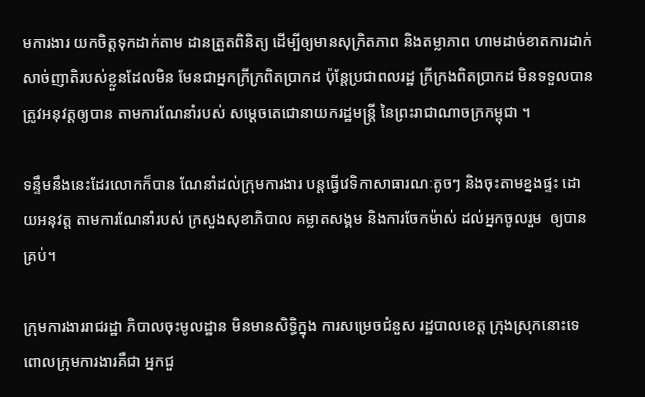មការងារ យកចិត្តទុកដាក់តាម ដានត្រួតពិនិត្យ ដើម្បីឲ្យមានសុក្រិតភាព និងតម្លាភាព ហាមដាច់ខាតការដាក់ សាច់ញាតិរបស់ខ្លួនដែលមិន មែនជាអ្នកក្រីក្រពិតប្រាកដ ប៉ុន្តែប្រជាពលរដ្ឋ ក្រីក្រងពិតប្រាកដ មិនទទួលបាន ត្រូវអនុវត្តឲ្យបាន តាមការណែនាំរបស់ សម្តេចតេជោនាយករដ្ឋមន្ត្រី នៃព្រះរាជាណាចក្រកម្ពុជា ។

ទន្ទឹមនឹងនេះដែរលោកក៏បាន ណែនាំដល់ក្រុមការងារ បន្តធ្វើវេទិកាសាធារណៈតូចៗ និងចុះតាមខ្នងផ្ទះ ដោយអនុវត្ត តាមការណែនាំរបស់ ក្រសួងសុខាភិបាល គម្លាតសង្គម និងការចែកម៉ាស់ ដល់អ្នកចូលរួម  ឲ្យបានគ្រប់។

ក្រុមការងាររាជរដ្ឋា ភិបាលចុះមូលដ្ឋាន មិនមានសិទ្ធិក្នុង ការសម្រេចជំនួស រដ្ឋបាលខេត្ត ក្រុងស្រុកនោះទេ ពោលក្រុមការងារគឺជា អ្នកជួ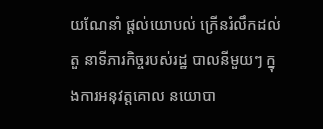យណែនាំ ផ្តល់យោបល់ ក្រើនរំលឹកដល់តួ នាទីភារកិច្ចរបស់រដ្ឋ បាលនីមួយៗ ក្នុងការអនុវត្តគោល នយោបា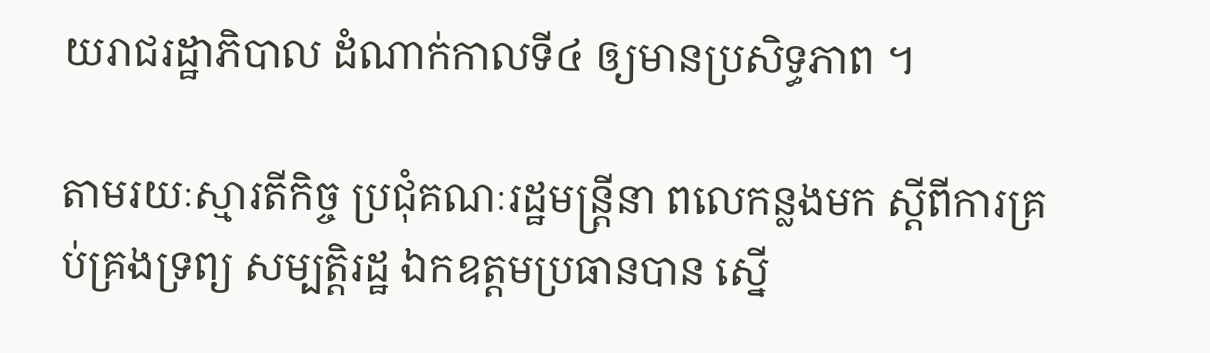យរាជរដ្ឋាភិបាល ដំណាក់កាលទី៤ ឲ្យមានប្រសិទ្ធភាព ។

តាមរយៈស្មារតីកិច្ច ប្រជុំគណៈរដ្ឋមន្ត្រីនា ពលេកន្លងមក ស្តីពីការគ្រប់គ្រងទ្រព្យ សម្បត្តិរដ្ឋ ឯកឧត្តមប្រធានបាន ស្នើ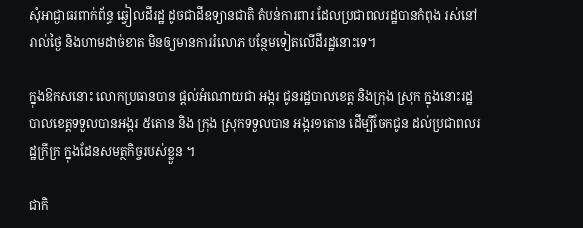សុំអាជ្ងាធរពាក់ព័ន្ធ ឆ្វៀលដីរដ្ឋ ដូចជាដីឧទ្យានជាតិ តំបន់ការពារ ដែលប្រជាពលរដ្ឋបានកំពុង រស់នៅរាល់ថ្ងៃ និងហាមដាច់ខាត មិនឲ្យមានការរំលោភ បន្ថែមទៀតលើដីរដ្ឋនោះទេ។

ក្នុងឱកសនោះ លោកប្រធានបាន ផ្តល់អំណោយជា អង្ករ ជូនរដ្ឋបាលខេត្ត និងក្រុង ស្រុក ក្នុងនោះរដ្ឋបាលខេត្តទទួលបានអង្ករ ៥តោន និង ក្រុង ស្រុកទទួលបាន អង្ករ១តោន ដើម្បីចែកជូន ដល់ប្រជាពលរដ្ឋក្រីក្រ ក្នុងដែនសមត្ថកិច្ចរបស់ខ្លួន ។

ជាកិ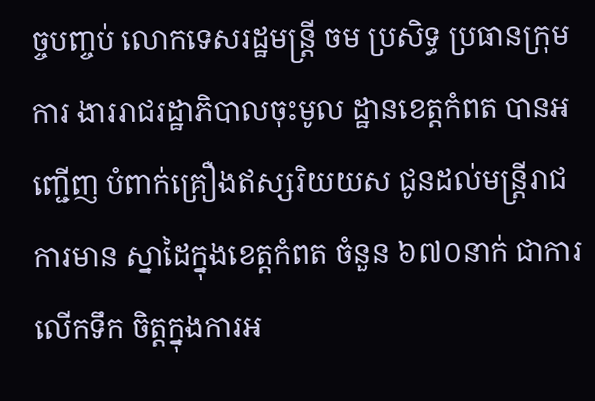ច្ចបញ្ចប់ លោកទេសរដ្ឋមន្ត្រី ចម ប្រសិទ្ធ ប្រធានក្រុមការ ងាររាជរដ្ឋាភិបាលចុះមូល ដ្ឋានខេត្តកំពត បានអញ្ជើញ បំពាក់គ្រឿងឥស្សរិយយស ជូនដល់មន្ត្រីរាជការមាន ស្នាដៃក្នុងខេត្តកំពត ចំនួន ៦៧០នាក់ ជាការលើកទឹក ចិត្តក្នុងការអ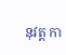នុវត្ត កា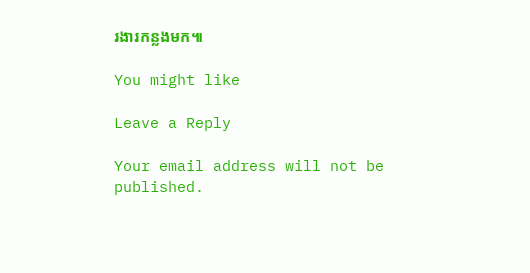រងារកន្លងមក៕

You might like

Leave a Reply

Your email address will not be published.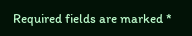Required fields are marked *